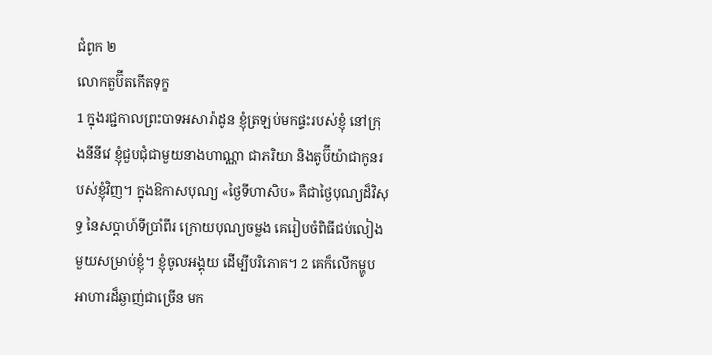ជំពូក ២
លោកតួប៊ីតកើតទុក្ខ
1 ក្នុងរជ្ជកាលព្រះបាទអសារ៉ាដូន ខ្ញុំត្រឡប់មកផ្ទះរបស់ខ្ញុំ នៅក្រុងនីនីវេ ខ្ញុំជួបជុំជាមួយនាងហាណ្ណា ជាភរិយា និងតូប៊ីយ៉ាជាកូនរបស់ខ្ញុំវិញ។ ក្នុងឱកាសបុណ្យ «ថ្ងៃទីហាសិប» គឺជាថ្ងៃបុណ្យដ៏វិសុទ្ធ នៃសប្ដាហ៍ទីប្រាំពីរ ក្រោយបុណ្យចម្លង គេរៀបចំពិធីជប់លៀងមួយសម្រាប់ខ្ញុំ។ ខ្ញុំចូលអង្គុយ ដើម្បីបរិភោគ។ 2 គេក៏លើកម្ហូបអាហារដ៏ឆ្ងាញ់ជាច្រើន មក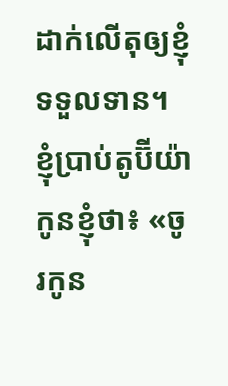ដាក់លើតុឲ្យខ្ញុំទទួលទាន។ ខ្ញុំប្រាប់តូប៊ីយ៉ាកូនខ្ញុំថា៖ «ចូរកូន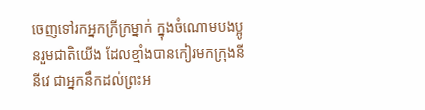ចេញទៅរកអ្នកក្រីក្រម្នាក់ ក្នុងចំណោមបងប្អូនរួមជាតិយើង ដែលខ្មាំងបានកៀរមកក្រុងនីនីវេ ជាអ្នកនឹកដល់ព្រះអ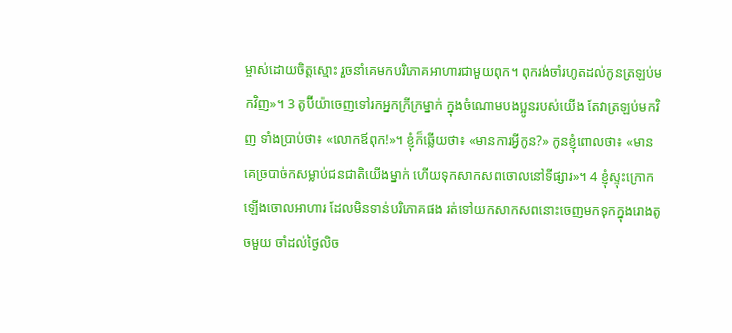ម្ចាស់ដោយចិត្តស្មោះ រួចនាំគេមកបរិភោគអាហារជាមួយពុក។ ពុករង់ចាំរហូតដល់កូនត្រឡប់មកវិញ»។ 3 តូប៊ីយ៉ាចេញទៅរកអ្នកក្រីក្រម្នាក់ ក្នុងចំណោមបងប្អូនរបស់យើង តែវាត្រឡប់មកវិញ ទាំងប្រាប់ថា៖ «លោកឪពុក!»។ ខ្ញុំក៏ឆ្លើយថា៖ «មានការអ្វីកូន?» កូនខ្ញុំពោលថា៖ «មានគេច្របាច់កសម្លាប់ជនជាតិយើងម្នាក់ ហើយទុកសាកសពចោលនៅទីផ្សារ»។ 4 ខ្ញុំស្ទុះក្រោកឡើងចោលអាហារ ដែលមិនទាន់បរិភោគផង រត់ទៅយកសាកសពនោះចេញមកទុកក្នុងរោងតូចមួយ ចាំដល់ថ្ងៃលិច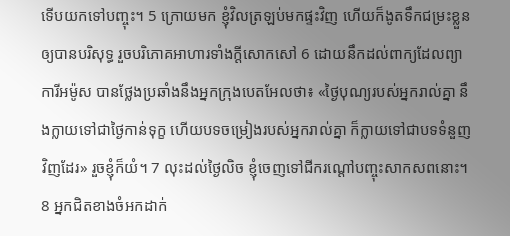ទើបយកទៅបញ្ចុះ។ 5 ក្រោយមក ខ្ញុំវិលត្រឡប់មកផ្ទះវិញ ហើយក៏ងូតទឹកជម្រះខ្លួនឲ្យបានបរិសុទ្ធ រួចបរិភោគអាហារទាំងក្ដីសោកសៅ 6 ដោយនឹកដល់ពាក្យដែលព្យាការីអម៉ូស បានថ្លែងប្រឆាំងនឹងអ្នកក្រុងបេតអែលថា៖ «ថ្ងៃបុណ្យរបស់អ្នករាល់គ្នា នឹងក្លាយទៅជាថ្ងៃកាន់ទុក្ខ ហើយបទចម្រៀងរបស់អ្នករាល់គ្នា ក៏ក្លាយទៅជាបទទំនួញវិញដែរ» រួចខ្ញុំក៏យំ។ 7 លុះដល់ថ្ងៃលិច ខ្ញុំចេញទៅជីករណ្ដៅបញ្ចុះសាកសពនោះ។ 8 អ្នកជិតខាងចំអកដាក់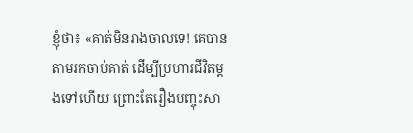ខ្ញុំថា៖ «គាត់មិនរាងចាលទេ! គេបានតាមរកចាប់គាត់ ដើម្បីប្រហារជីវិតម្ដងទៅហើយ ព្រោះតែរឿងបញ្ចុះសា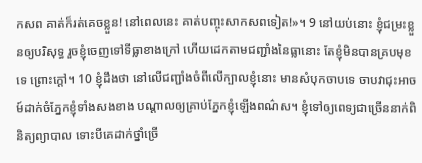កសព គាត់ក៏រត់គេចខ្លួន! នៅពេលនេះ គាត់បញ្ចុះសាកសពទៀត!»។ 9 នៅយប់នោះ ខ្ញុំជម្រះខ្លួនឲ្យបរិសុទ្ធ រួចខ្ញុំចេញទៅទីធ្លាខាងក្រៅ ហើយដេកតាមជញ្ជាំងនៃធ្លានោះ តែខ្ញុំមិនបានគ្របមុខទេ ព្រោះក្ដៅ។ 10 ខ្ញុំដឹងថា នៅលើជញ្ជាំងចំពីលើក្បាលខ្ញុំនោះ មានសំបុកចាបទេ ចាបវាជុះអាចម៍ដាក់ចំភ្នែកខ្ញុំទាំងសងខាង បណ្ដាលឲ្យគ្រាប់ភ្នែកខ្ញុំឡើងពណ៌ស។ ខ្ញុំទៅឲ្យពេទ្យជាច្រើននាក់ពិនិត្យព្យាបាល ទោះបីគេដាក់ថ្នាំច្រើ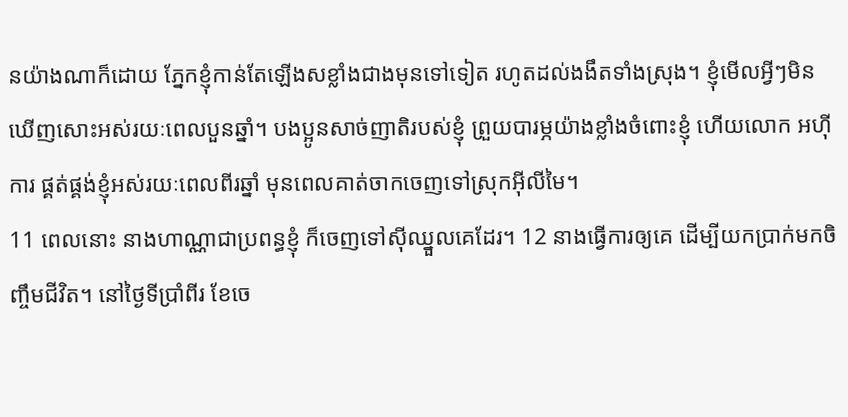នយ៉ាងណាក៏ដោយ ភ្នែកខ្ញុំកាន់តែឡើងសខ្លាំងជាងមុនទៅទៀត រហូតដល់ងងឹតទាំងស្រុង។ ខ្ញុំមើលអ្វីៗមិនឃើញសោះអស់រយៈពេលបួនឆ្នាំ។ បងប្អូនសាច់ញាតិរបស់ខ្ញុំ ព្រួយបារម្ភយ៉ាងខ្លាំងចំពោះខ្ញុំ ហើយលោក អហ៊ីការ ផ្គត់ផ្គង់ខ្ញុំអស់រយៈពេលពីរឆ្នាំ មុនពេលគាត់ចាកចេញទៅស្រុកអ៊ីលីមៃ។
11 ពេលនោះ នាងហាណ្ណាជាប្រពន្ធខ្ញុំ ក៏ចេញទៅស៊ីឈ្នួលគេដែរ។ 12 នាងធ្វើការឲ្យគេ ដើម្បីយកប្រាក់មកចិញ្ចឹមជីវិត។ នៅថ្ងៃទីប្រាំពីរ ខែចេ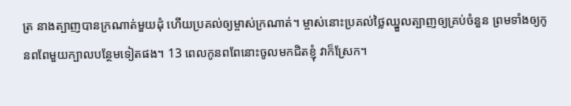ត្រ នាងត្បាញបានក្រណាត់មួយដុំ ហើយប្រគល់ឲ្យម្ចាស់ក្រណាត់។ ម្ចាស់នោះប្រគល់ថ្លៃឈ្នួលត្បាញឲ្យគ្រប់ចំនួន ព្រមទាំងឲ្យកូនពពែមួយក្បាលបន្ថែមទៀតផង។ 13 ពេលកូនពពែនោះចូលមកជិតខ្ញុំ វាក៏ស្រែក។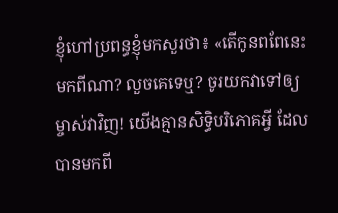ខ្ញុំហៅប្រពន្ធខ្ញុំមកសួរថា៖ «តើកូនពពែនេះមកពីណា? លួចគេទេឬ? ចូរយកវាទៅឲ្យម្ចាស់វាវិញ! យើងគ្មានសិទ្ធិបរិភោគអ្វី ដែលបានមកពី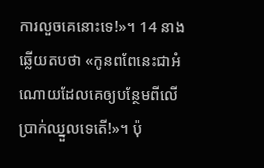ការលួចគេនោះទេ!»។ 14 នាងឆ្លើយតបថា «កូនពពែនេះជាអំណោយដែលគេឲ្យបន្ថែមពីលើប្រាក់ឈ្នួលទេតើ!»។ ប៉ុ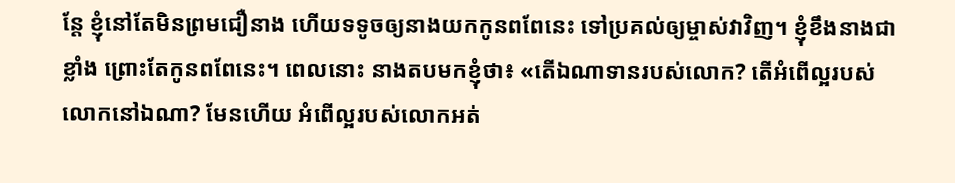ន្តែ ខ្ញុំនៅតែមិនព្រមជឿនាង ហើយទទូចឲ្យនាងយកកូនពពែនេះ ទៅប្រគល់ឲ្យម្ចាស់វាវិញ។ ខ្ញុំខឹងនាងជាខ្លាំង ព្រោះតែកូនពពែនេះ។ ពេលនោះ នាងតបមកខ្ញុំថា៖ «តើឯណាទានរបស់លោក? តើអំពើល្អរបស់លោកនៅឯណា? មែនហើយ អំពើល្អរបស់លោកអត់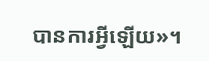បានការអ្វីឡើយ»។